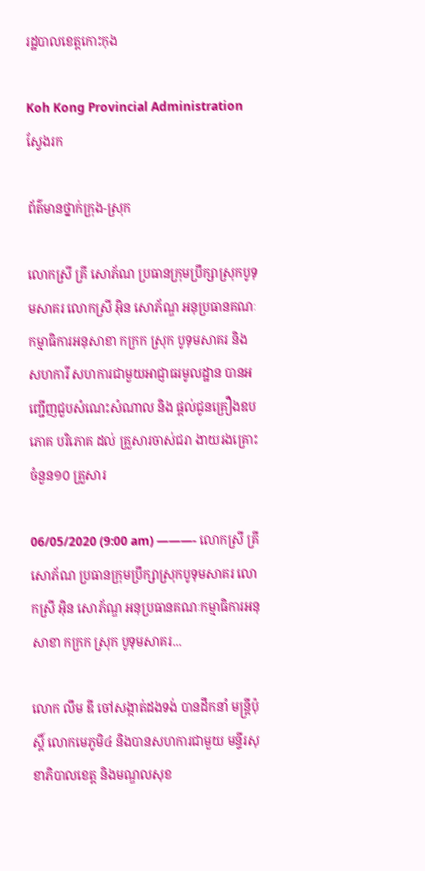រដ្ឋបាលខេត្តកោះកុង

Koh Kong Provincial Administration
ស្វែងរក

ព័ត៌មានថ្នាក់ក្រុង-ស្រុក

លោកស្រី គ្រី សោភ័ណ ប្រធានក្រុមប្រឹក្សាស្រុកបូទុមសាគរ លោកស្រី អ៊ិន សោភ័ណ្ឌ អនុប្រធានគណៈកម្មាធិការអនុសាខា កក្រក ស្រុក បូទុមសាគរ និងសហការី សហការជាមួយអាជ្ញាធរមូលដ្ឋាន បានអញ្ជើញជួបសំណេះសំណាល និង ផ្តល់ជូនគ្រឿងឧបភោគ បរិភោគ ដល់ គ្រួសារចាស់ជរា ងាយរងគ្រោះ ចំនួន១០ គ្រួសារ

06/05/2020 (9:00 am) ———- លោកស្រី គ្រី សោភ័ណ ប្រធានក្រុមប្រឹក្សាស្រុកបូទុមសាគរ លោកស្រី អ៊ិន សោភ័ណ្ឌ អនុប្រធានគណៈកម្មាធិការអនុសាខា កក្រក ស្រុក បូទុមសាគរ...

លោក លឹម ឌី ចៅសង្កាត់ដងទង់ បានដឹកនាំ មន្ត្រីប៉ុស្តិ៍ លោកមេភូមិ៤ និងបានសហការជាមួយ មន្ទីរសុខាភិបាលខេត្ត និងមណ្ឌលសុខ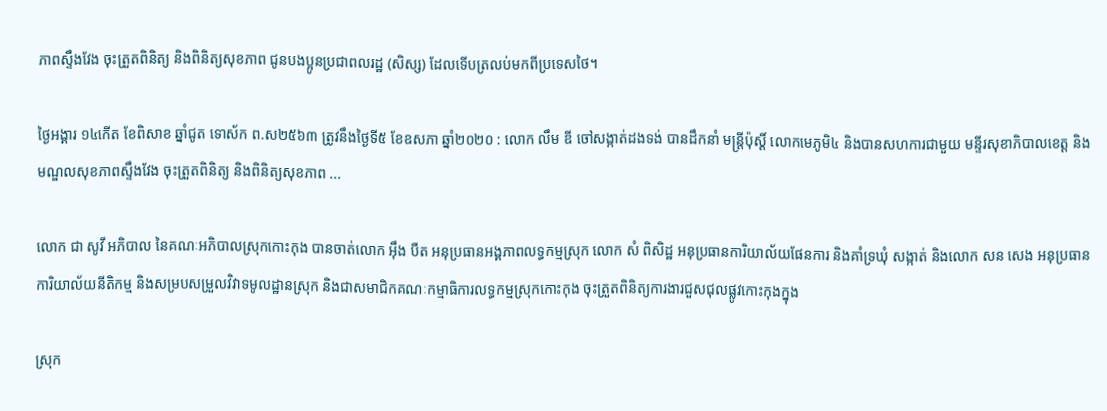ភាពស្ទឹងវែង ចុះត្រួតពិនិត្យ និងពិនិត្យសុខភាព ជូនបងប្អូនប្រជាពលរដ្ឋ (សិស្ស) ដែលទើបត្រលប់មកពីប្រទេសថៃ។

ថ្ងៃអង្គារ ១៤កេីត ខែពិសាខ ឆ្នាំជូត ទោស័ក ព.ស២៥៦៣ ត្រូវនឹងថ្ងៃទី៥ ខែឧសភា ឆ្នាំ២០២០ : លោក លឹម ឌី ចៅសង្កាត់ដងទង់ បានដឹកនាំ មន្ត្រីប៉ុស្តិ៍ លោកមេភូមិ៤ និងបានសហការជាមួយ មន្ទីរសុខាភិបាលខេត្ត និងមណ្ឌលសុខភាពស្ទឹងវែង ចុះត្រួតពិនិត្យ និងពិនិត្យសុខភាព ...

លោក ជា សូវី អភិបាល នៃគណៈអភិបាលស្រុកកោះកុង បានចាត់លោក អ៊ឹង បឺត អនុប្រធានអង្គភាពលទ្ធកម្មស្រុក លោក សំ ពិសិដ្ឋ អនុប្រធានការិយាល័យផែនការ និងគាំទ្រឃុំ សង្កាត់ និងលោក សន សេង អនុប្រធានការិយាល័យនីតិកម្ម និងសម្របសម្រួលវិវាទមូលដ្ឋានស្រុក និងជាសមាជិកគណៈកម្មាធិការលទ្ធកម្មស្រុកកោះកុង ចុះត្រួតពិនិត្យការងារជួសជុលផ្លូវកោះកុងក្នុង

ស្រុក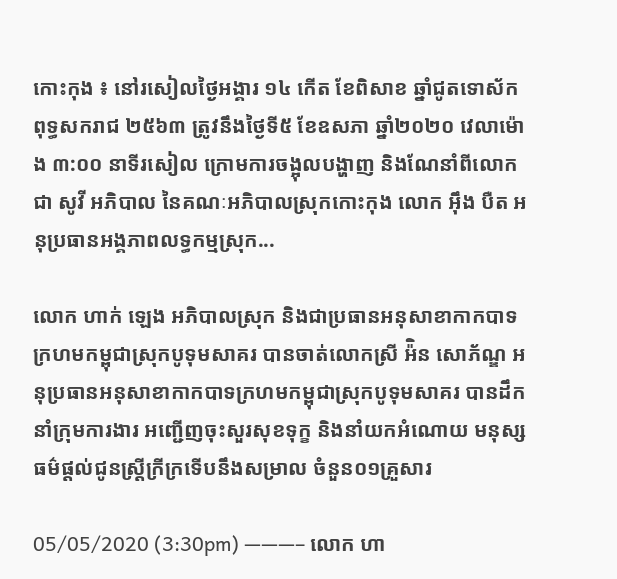កោះកុង ៖ នៅរសៀលថ្ងៃអង្គារ ១៤ កើត ខែពិសាខ ឆ្នាំជូតទោស័ក ពុទ្ធសករាជ ២៥៦៣ ត្រូវនឹងថ្ងៃទី៥ ខែឧសភា ឆ្នាំ២០២០ វេលាម៉ោង ៣:០០ នាទីរសៀល ក្រោមការចង្អុលបង្ហាញ និងណែនាំពីលោក ជា សូវី អភិបាល នៃគណៈអភិបាលស្រុកកោះកុង លោក អ៊ឹង បឺត អនុប្រធានអង្គភាពលទ្ធកម្មស្រុក...

លោក ហាក់ ឡេង អភិបាលស្រុក និងជាប្រធានអនុសាខាកាកបាទក្រហមកម្ពុជាស្រុកបូទុមសាគរ បានចាត់លោកស្រី អ៉ិន សោភ័ណ្ឌ អនុប្រធានអនុសាខាកាកបាទក្រហមកម្ពុជាស្រុកបូទុមសាគរ បានដឹកនាំក្រុមការងារ អញ្ជើញចុះសួរសុខទុក្ខ និងនាំយកអំណោយ មនុស្សធម៌ផ្តល់ជូនស្ត្រីក្រីក្រទើបនឹងសម្រាល ចំនួន០១គ្រួសារ

05/05/2020 (3:30pm) ———– លោក ហា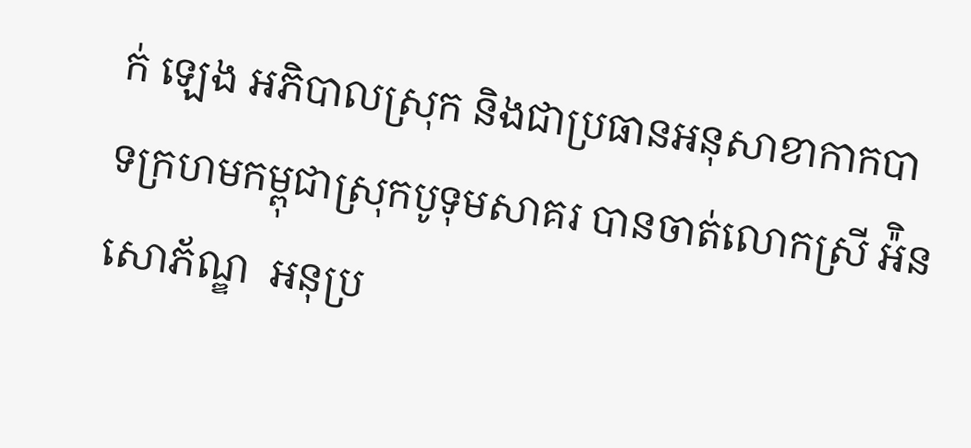ក់ ឡេង អភិបាលស្រុក និងជាប្រធានអនុសាខាកាកបាទក្រហមកម្ពុជាស្រុកបូទុមសាគរ បានចាត់លោកស្រី អ៉ិនសោភ័ណ្ឌ  អនុប្រ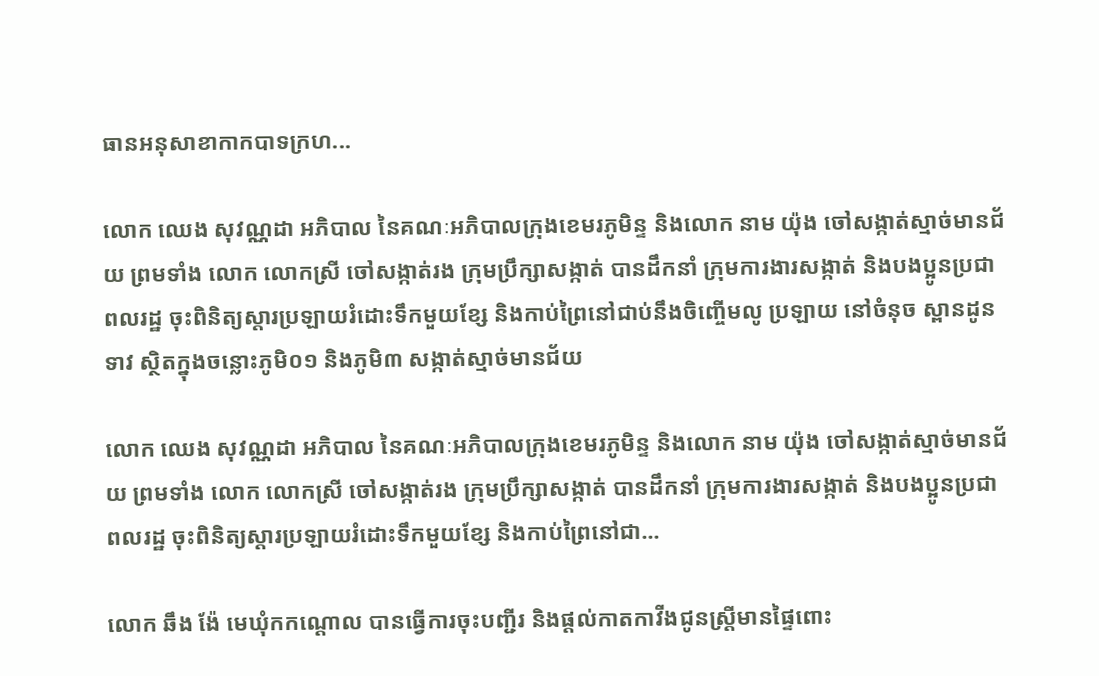ធានអនុសាខាកាកបាទក្រហ...

លោក ឈេង សុវណ្ណដា អភិបាល នៃគណៈអភិបាលក្រុងខេមរភូមិន្ទ និងលោក នាម យ៉ុង ចៅសង្កាត់ស្មាច់មានជ័យ ព្រមទាំង លោក លោកស្រី ចៅសង្កាត់រង ក្រុមប្រឹក្សាសង្កាត់ បានដឹកនាំ ក្រុមការងារសង្កាត់ និងបងប្អូនប្រជាពលរដ្ឋ ចុះពិនិត្យស្តារប្រឡាយរំដោះទឹកមួយខ្សែ និងកាប់ព្រៃនៅជាប់នឹងចិញ្ចើមលូ ប្រឡាយ នៅចំនុច ស្ពានដូនទាវ ស្ថិតក្នុងចន្លោះភូមិ០១ និងភូមិ៣ សង្កាត់ស្មាច់មានជ័យ

លោក ឈេង សុវណ្ណដា អភិបាល នៃគណៈអភិបាលក្រុងខេមរភូមិន្ទ និងលោក នាម យ៉ុង ចៅសង្កាត់ស្មាច់មានជ័យ ព្រមទាំង លោក លោកស្រី ចៅសង្កាត់រង ក្រុមប្រឹក្សាសង្កាត់ បានដឹកនាំ ក្រុមការងារសង្កាត់ និងបងប្អូនប្រជាពលរដ្ឋ ចុះពិនិត្យស្តារប្រឡាយរំដោះទឹកមួយខ្សែ និងកាប់ព្រៃនៅជា...

លោក ឆឹង ង៉ែ មេឃុំកកណ្តោល បានធ្វើការចុះបញ្ជីរ និងផ្តល់កាតកាវីងជូនស្ត្រីមានផ្ទៃពោះ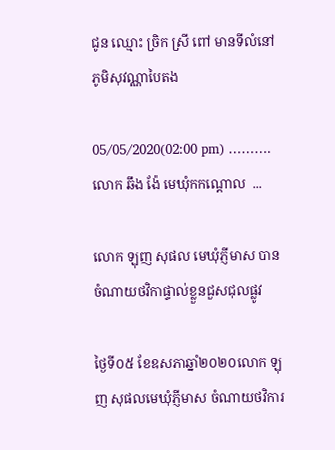ជូន ឈ្មោះ ច្រិក ស្រី ពៅ មានទីលំនៅ ភូមិសុវណ្ណាបៃតង

05/05/2020(02:00 pm) ……….       លោក ឆឹង ង៉ែ មេឃុំកកណ្តោល  ...

លោក ឡុញ សុផល មេឃុំភ្ញីមាស បានចំណាយថវិកាផ្ទាល់ខ្លួនជួសជុលផ្លូវ

ថ្ងៃទី០៥ ខែឧសភាឆ្នាំ២០២០លោក ឡុញ សុផលមេឃុំភ្ញីមាស ចំណាយថវិការ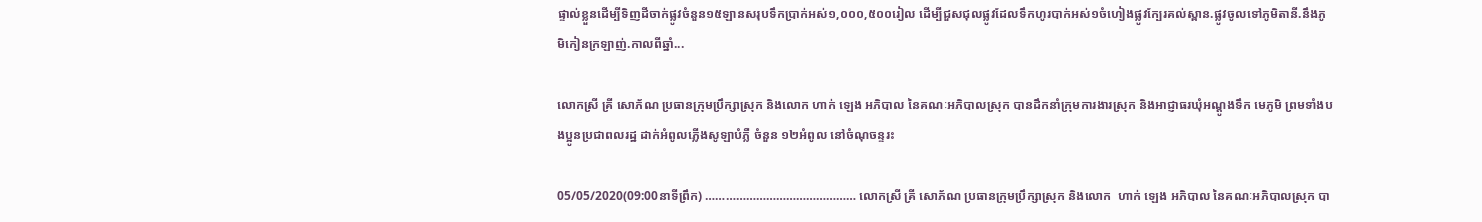ផ្ទាល់ខ្លួនដើម្បីទិញដីចាក់ផ្លូវចំនួន១៥ឡានសរុបទឹកប្រាក់អស់១,០០០,៥០០រៀល ដើម្បីជួសជុលផ្លូវដែលទឹកហូរបាក់អស់១ចំហៀងផ្លូវក្បែរគល់ស្ពាន.ផ្លូវចូលទៅភូមិតានី.នឹងភូមិកៀនក្រឡាញ់.កាលពីឆ្នាំ...

លោកស្រី គ្រី សោភ័ណ ប្រធានក្រុមប្រឹក្សាស្រុក និងលោក ហាក់ ឡេង អភិបាល នៃគណៈអភិបាលស្រុក បានដឹកនាំក្រុមការងារស្រុក និងអាជ្ញាធរឃុំអណ្ដូងទឹក មេភូមិ ព្រមទាំងបងប្អូនប្រជាពលរដ្ឋ ដាក់អំពូលភ្លើងសូឡាបំភ្លឺ ចំនួន ១២អំពូល នៅចំណុចន្ទរះ

05/05/2020(09:00នាទីព្រឹក) ……………………………………… លោកស្រី គ្រី សោភ័ណ ប្រធានក្រុមប្រឹក្សាស្រុក និងលោក  ហាក់ ឡេង អភិបាល នៃគណៈអភិបាលស្រុក បា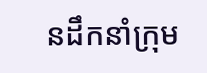នដឹកនាំក្រុម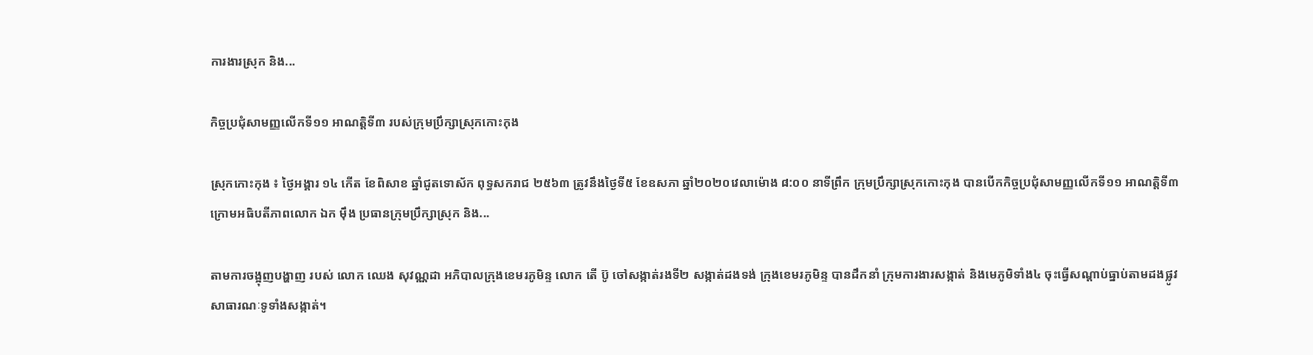ការងារស្រុក និង...

កិច្ចប្រជុំសាមញ្ញលើកទី១១ អាណត្តិទី៣ របស់ក្រុមប្រឹក្សាស្រុកកោះកុង

ស្រុកកោះកុង ៖ ថ្ងៃអង្គារ ១៤ កើត ខែពិសាខ ឆ្នាំជូតទោស័ក ពុទ្ធសករាជ ២៥៦៣ ត្រូវនឹងថ្ងៃទី៥ ខែឧសភា ឆ្នាំ២០២០វេលាម៉ោង ៨:០០ នាទីព្រឹក ក្រុមប្រឹក្សាស្រុកកោះកុង បានបើកកិច្ចប្រជុំសាមញ្ញលើកទី១១ អាណត្តិទី៣ ក្រោមអធិបតីភាពលោក ឯក ម៉ឹង ប្រធានក្រុមប្រឹក្សាស្រុក និង...

តាមការចង្អុញបង្ហាញ របស់ លោក ឈេង សុវណ្ណដា អភិបាលក្រុងខេមរភូមិន្ទ លោក តើ ប៊ូ ចៅសង្កាត់រងទី២ សង្កាត់ដងទង់ ក្រុងខេមរភូមិន្ទ បានដឹកនាំ ក្រុមការងារសង្កាត់ និងមេភូមិទាំង៤ ចុះធ្វើសណ្តាប់ធ្នាប់តាមដងផ្លូវសាធារណៈទូទាំងសង្កាត់។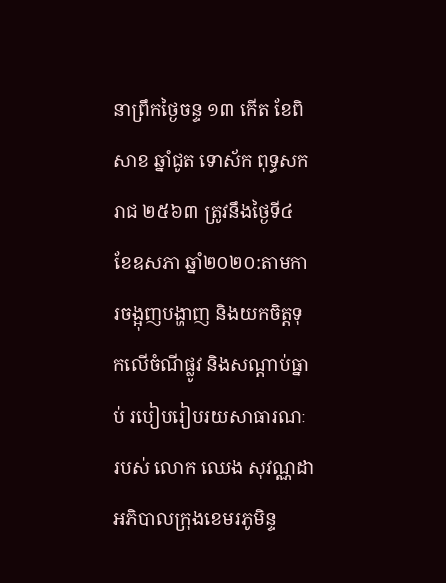នាព្រឹកថ្ងៃចន្ទ ១៣ កើត ខែពិសាខ ឆ្នាំជូត ទោស័ក ពុទ្ធសករាជ ២៥៦៣ ត្រូវនឹងថ្ងៃទី៤ ខែឧសភា ឆ្នាំ២០២០:តាមការចង្អុញបង្ហាញ និងយកចិត្តទុកលើចំណីផ្លូវ និងសណ្តាប់ធ្នាប់ របៀបរៀបរយសាធារណៈ របស់ លោក ឈេង សុវណ្ណដា អភិបាលក្រុងខេមរភូមិន្ទ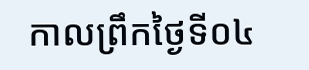កាលព្រឹកថ្ងៃទី០៤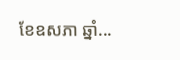ខែឧសភា ឆ្នាំ...